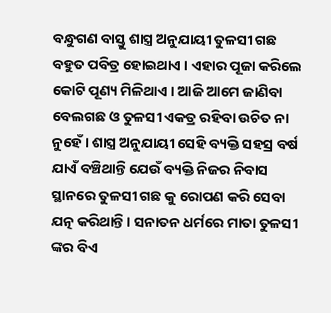ବନ୍ଧୁଗଣ ବାସ୍ତୁ ଶାସ୍ତ୍ର ଅନୁଯାୟୀ ତୁଳସୀ ଗଛ ବହୁତ ପବିତ୍ର ହୋଇଥାଏ । ଏହାର ପୂଜା କରିଲେ କୋଟି ପୂଣ୍ୟ ମିଳିଥାଏ । ଆଜି ଆମେ ଜାଣିବା ବେଲଗଛ ଓ ତୁଳସୀ ଏକତ୍ର ରହିବା ଉଚିତ ନା ନୁହେଁ । ଶାସ୍ତ୍ର ଅନୁଯାୟୀ ସେହି ବ୍ୟକ୍ତି ସହସ୍ର ବର୍ଷ ଯାଏଁ ବଞ୍ଚିଥାନ୍ତି ଯେଉଁ ବ୍ୟକ୍ତି ନିଜର ନିବାସ ସ୍ଥାନରେ ତୁଳସୀ ଗଛ କୁ ରୋପଣ କରି ସେବା ଯତ୍ନ କରିଥାନ୍ତି । ସନାତନ ଧର୍ମରେ ମାତା ତୁଳସୀ ଙ୍କର ବିଏ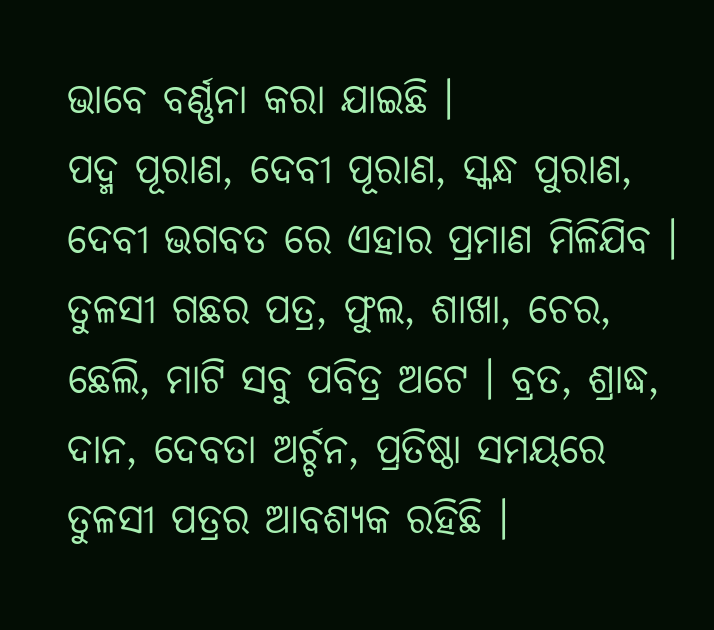ଭାବେ ବର୍ଣ୍ଣନା କରା ଯାଇଛି ।
ପଦ୍ମ ପୂରାଣ, ଦେବୀ ପୂରାଣ, ସ୍କନ୍ଧ ପୁରାଣ, ଦେବୀ ଭଗବତ ରେ ଏହାର ପ୍ରମାଣ ମିଳିଯିବ । ତୁଳସୀ ଗଛର ପତ୍ର, ଫୁଲ, ଶାଖା, ଚେର, ଛେଲି, ମାଟି ସବୁ ପବିତ୍ର ଅଟେ । ବ୍ରତ, ଶ୍ରାଦ୍ଧ, ଦାନ, ଦେବତା ଅର୍ଚ୍ଚନ, ପ୍ରତିଷ୍ଠା ସମୟରେ ତୁଳସୀ ପତ୍ରର ଆବଶ୍ୟକ ରହିଛି ।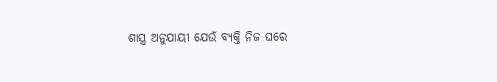ଶାସ୍ତ୍ର ଅନୁଯାୟୀ ଯେଉଁ ବ୍ୟକ୍ତି ନିଜ ଘରେ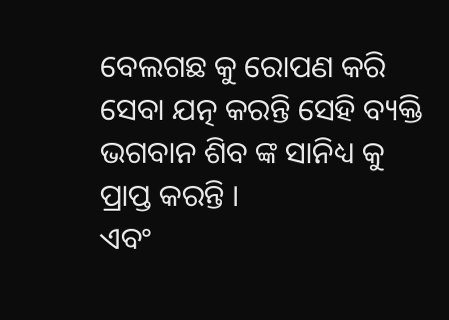ବେଲଗଛ କୁ ରୋପଣ କରି ସେବା ଯତ୍ନ କରନ୍ତି ସେହି ବ୍ୟକ୍ତି ଭଗବାନ ଶିବ ଙ୍କ ସାନିଧ୍ୟ କୁ ପ୍ରାପ୍ତ କରନ୍ତି ।
ଏବଂ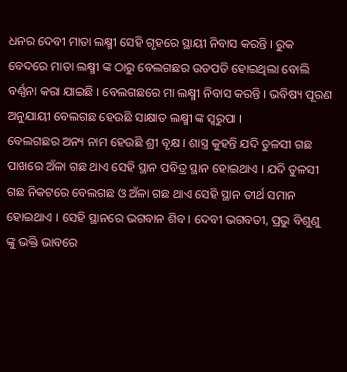ଧନର ଦେବୀ ମାତା ଲକ୍ଷ୍ମୀ ସେହି ଗୃହରେ ସ୍ଥାୟୀ ନିବାସ କରନ୍ତି । ରୁକ ବେଦରେ ମାତା ଲକ୍ଷ୍ମୀ ଙ୍କ ଠାରୁ ବେଲଗଛର ଉତପତି ହୋଇଥିଲା ବୋଲି ବର୍ଣ୍ଣନା କରା ଯାଇଛି । ବେଲଗଛରେ ମା ଲକ୍ଷ୍ମୀ ନିବାସ କରନ୍ତି । ଭବିଷ୍ୟ ପୂରଣ ଅନୁଯାୟୀ ବେଲଗଛ ହେଉଛି ସାକ୍ଷାତ ଲକ୍ଷ୍ମୀ ଙ୍କ ସ୍ଵରୁପା ।
ବେଲଗଛର ଅନ୍ୟ ନାମ ହେଉଛି ଶ୍ରୀ ବୃକ୍ଷ । ଶାସ୍ତ୍ର କୁହନ୍ତି ଯଦି ତୁଳସୀ ଗଛ ପାଖରେ ଅଁଳା ଗଛ ଥାଏ ସେହି ସ୍ଥାନ ପବିତ୍ର ସ୍ଥାନ ହୋଇଥାଏ । ଯଦି ତୁଳସୀ ଗଛ ନିକଟରେ ବେଲଗଛ ଓ ଅଁଳା ଗଛ ଥାଏ ସେହି ସ୍ଥାନ ତୀର୍ଥ ସମାନ ହୋଇଥାଏ । ସେହି ସ୍ଥାନରେ ଭଗବାନ ଶିବ। ଦେବୀ ଭଗବତୀ, ପ୍ରଭୁ ବିଶୁଣୁ ଙ୍କୁ ଭକ୍ତି ଭାବରେ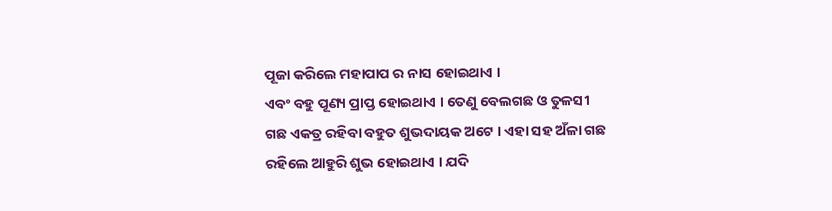ପୂଜା କରିଲେ ମହାପାପ ର ନାସ ହୋଇଥାଏ ।
ଏବଂ ବହୁ ପୂଣ୍ୟ ପ୍ରାପ୍ତ ହୋଇଥାଏ । ତେଣୁ ବେଲଗଛ ଓ ତୁଳସୀ ଗଛ ଏକତ୍ର ରହିବା ବହୁତ ଶୁଭଦାୟକ ଅଟେ । ଏହା ସହ ଅଁଳା ଗଛ ରହିଲେ ଆହୁରି ଶୁଭ ହୋଇଥାଏ । ଯଦି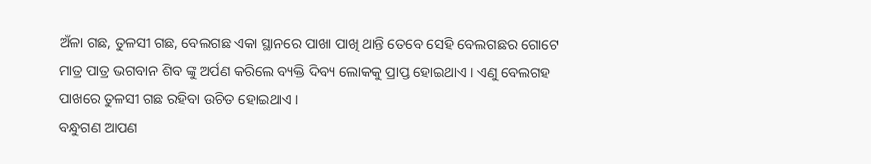ଅଁଳା ଗଛ, ତୁଳସୀ ଗଛ, ବେଲଗଛ ଏକା ସ୍ଥାନରେ ପାଖା ପାଖି ଥାନ୍ତି ତେବେ ସେହି ବେଲଗଛର ଗୋଟେ ମାତ୍ର ପାତ୍ର ଭଗବାନ ଶିବ ଙ୍କୁ ଅର୍ପଣ କରିଲେ ବ୍ୟକ୍ତି ଦିବ୍ୟ ଲୋକକୁ ପ୍ରାପ୍ତ ହୋଇଥାଏ । ଏଣୁ ବେଲଗହ ପାଖରେ ତୁଳସୀ ଗଛ ରହିବା ଉଚିତ ହୋଇଥାଏ ।
ବନ୍ଧୁଗଣ ଆପଣ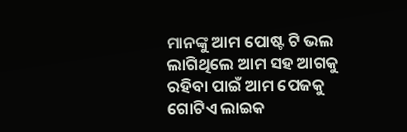ମାନଙ୍କୁ ଆମ ପୋଷ୍ଟ ଟି ଭଲ ଲାଗିଥିଲେ ଆମ ସହ ଆଗକୁ ରହିବା ପାଇଁ ଆମ ପେଜକୁ ଗୋଟିଏ ଲାଇକ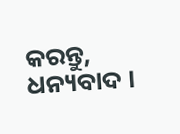କରନ୍ତୁ, ଧନ୍ୟବାଦ ।